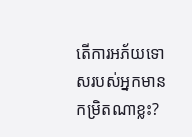តើការអភ័យទោសរបស់អ្នកមានកម្រិតណាខ្លះ?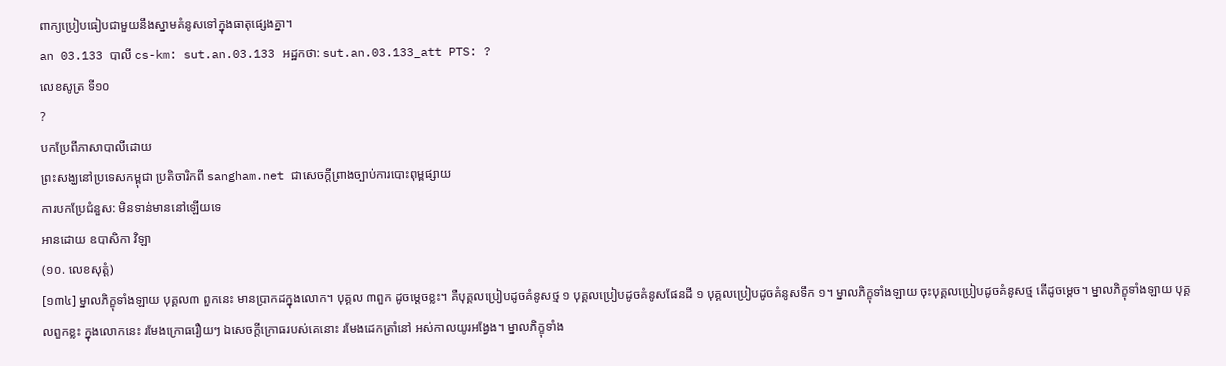ពាក្យប្រៀបធៀបជាមួយនឹងស្នាមគំនូសទៅក្នុងធាតុផ្សេងគ្នា។
an 03.133 បាលី cs-km: sut.an.03.133 អដ្ឋកថា: sut.an.03.133_att PTS: ?
លេខសូត្រ ទី១០
?
បកប្រែពីភាសាបាលីដោយ
ព្រះសង្ឃនៅប្រទេសកម្ពុជា ប្រតិចារិកពី sangham.net ជាសេចក្តីព្រាងច្បាប់ការបោះពុម្ពផ្សាយ
ការបកប្រែជំនួស: មិនទាន់មាននៅឡើយទេ
អានដោយ ឧបាសិកា វិឡា
(១០. លេខសុត្តំ)
[១៣៤] ម្នាលភិក្ខុទាំងឡាយ បុគ្គល៣ ពួកនេះ មានប្រាកដក្នុងលោក។ បុគ្គល ៣ពួក ដូចម្ដេចខ្លះ។ គឺបុគ្គលប្រៀបដូចគំនូសថ្ម ១ បុគ្គលប្រៀបដូចគំនូសផែនដី ១ បុគ្គលប្រៀបដូចគំនូសទឹក ១។ ម្នាលភិក្ខុទាំងឡាយ ចុះបុគ្គលប្រៀបដូចគំនូសថ្ម តើដូចម្ដេច។ ម្នាលភិក្ខុទាំងឡាយ បុគ្គលពួកខ្លះ ក្នុងលោកនេះ រមែងក្រោធរឿយៗ ឯសេចក្តីក្រោធរបស់គេនោះ រមែងដេកត្រាំនៅ អស់កាលយូរអង្វែង។ ម្នាលភិក្ខុទាំង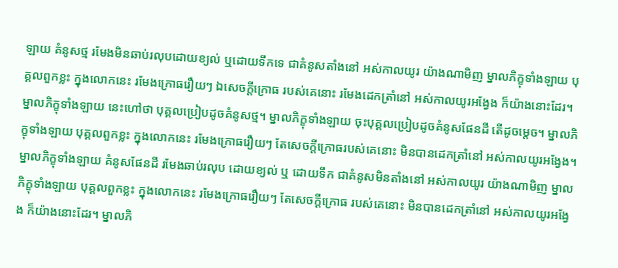ឡាយ គំនូសថ្ម រមែងមិនឆាប់រលុបដោយខ្យល់ ឬដោយទឹកទេ ជាគំនូសតាំងនៅ អស់កាលយូរ យ៉ាងណាមិញ ម្នាលភិក្ខុទាំងឡាយ បុគ្គលពួកខ្លះ ក្នុងលោកនេះ រមែងក្រោធរឿយៗ ឯសេចក្តីក្រោធ របស់គេនោះ រមែងដេកត្រាំនៅ អស់កាលយូរអង្វែង ក៏យ៉ាងនោះដែរ។ ម្នាលភិក្ខុទាំងឡាយ នេះហៅថា បុគ្គលប្រៀបដូចគំនូសថ្ម។ ម្នាលភិក្ខុទាំងឡាយ ចុះបុគ្គលប្រៀបដូចគំនូសផែនដី តើដូចម្តេច។ ម្នាលភិក្ខុទាំងឡាយ បុគ្គលពួកខ្លះ ក្នុងលោកនេះ រមែងក្រោធរឿយៗ តែសេចក្តីក្រោធរបស់គេនោះ មិនបានដេកត្រាំនៅ អស់កាលយូរអង្វែង។ ម្នាលភិក្ខុទាំងឡាយ គំនូសផែនដី រមែងឆាប់រលុប ដោយខ្យល់ ឬ ដោយទឹក ជាគំនូសមិនតាំងនៅ អស់កាលយូរ យ៉ាងណាមិញ ម្នាលភិក្ខុទាំងឡាយ បុគ្គលពួកខ្លះ ក្នុងលោកនេះ រមែងក្រោធរឿយៗ តែសេចក្តីក្រោធ របស់គេនោះ មិនបានដេកត្រាំនៅ អស់កាលយូរអង្វែង ក៏យ៉ាងនោះដែរ។ ម្នាលភិ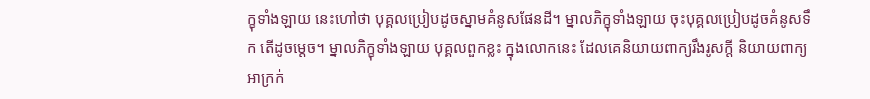ក្ខុទាំងឡាយ នេះហៅថា បុគ្គលប្រៀបដូចស្នាមគំនូសផែនដី។ ម្នាលភិក្ខុទាំងឡាយ ចុះបុគ្គលប្រៀបដូចគំនូសទឹក តើដូចម្តេច។ ម្នាលភិក្ខុទាំងឡាយ បុគ្គលពួកខ្លះ ក្នុងលោកនេះ ដែលគេនិយាយពាក្យរឹងរូសក្តី និយាយពាក្យអាក្រក់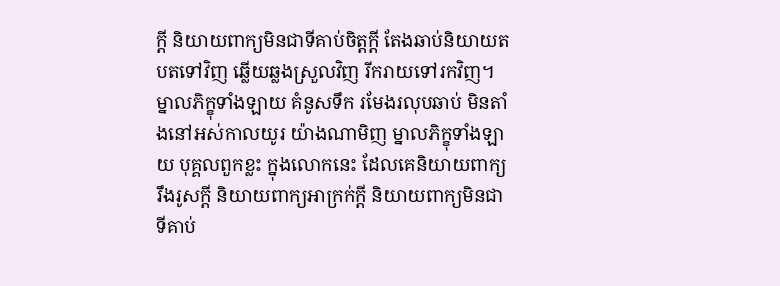ក្តី និយាយពាក្យមិនជាទីគាប់ចិត្តក្តី តែងឆាប់និយាយតបតទៅវិញ ឆ្លើយឆ្លងស្រួលវិញ រីករាយទៅរកវិញ។ ម្នាលភិក្ខុទាំងឡាយ គំនូសទឹក រមែងរលុបឆាប់ មិនតាំងនៅអស់កាលយូរ យ៉ាងណាមិញ ម្នាលភិក្ខុទាំងឡាយ បុគ្គលពួកខ្លះ ក្នុងលោកនេះ ដែលគេនិយាយពាក្យរឹងរូសក្តី និយាយពាក្យអាក្រក់ក្តី និយាយពាក្យមិនជាទីគាប់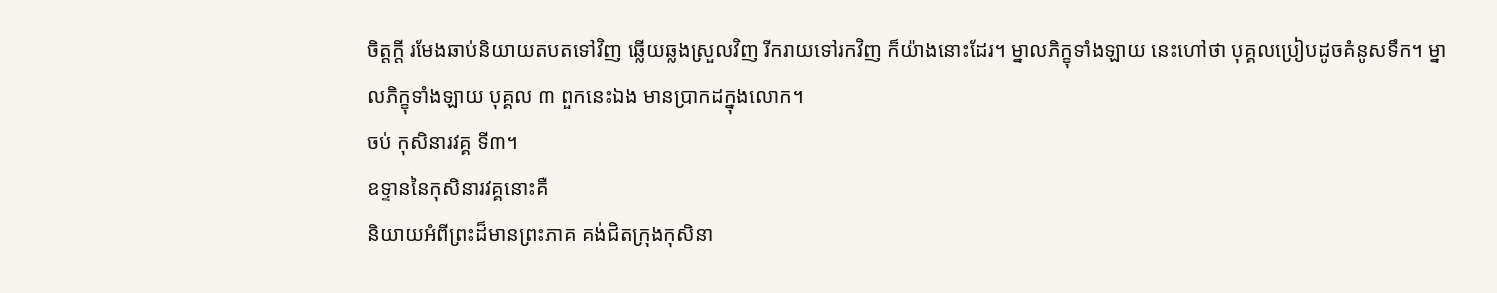ចិត្តក្តី រមែងឆាប់និយាយតបតទៅវិញ ឆ្លើយឆ្លងស្រួលវិញ រីករាយទៅរកវិញ ក៏យ៉ាងនោះដែរ។ ម្នាលភិក្ខុទាំងឡាយ នេះហៅថា បុគ្គលប្រៀបដូចគំនូសទឹក។ ម្នាលភិក្ខុទាំងឡាយ បុគ្គល ៣ ពួកនេះឯង មានប្រាកដក្នុងលោក។
ចប់ កុសិនារវគ្គ ទី៣។
ឧទ្ទាននៃកុសិនារវគ្គនោះគឺ
និយាយអំពីព្រះដ៏មានព្រះភាគ គង់ជិតក្រុងកុសិនា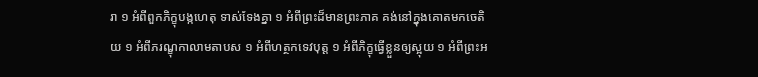រា ១ អំពីពួកភិក្ខុបង្កហេតុ ទាស់ទែងគ្នា ១ អំពីព្រះដ៏មានព្រះភាគ គង់នៅក្នុងគោតមកចេតិយ ១ អំពីភរណ្ខុកាលាមតាបស ១ អំពីហត្ថកទេវបុត្ត ១ អំពីភិក្ខុធ្វើខ្លួនឲ្យស្អុយ ១ អំពីព្រះអ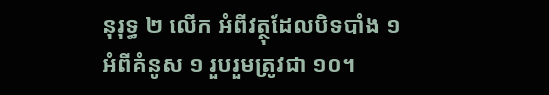នុរុទ្ធ ២ លើក អំពីវត្ថុដែលបិទបាំង ១ អំពីគំនូស ១ រួបរួមត្រូវជា ១០។